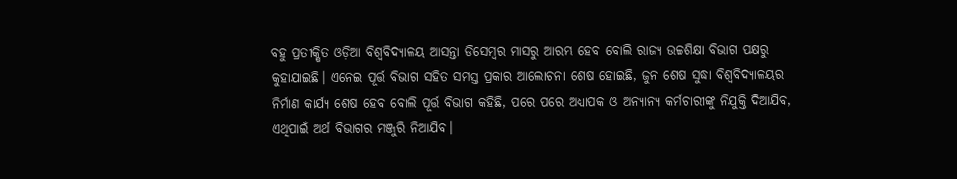ବହୁ ପ୍ରତୀକ୍ଷିତ ଓଡ଼ିଆ ବିଶ୍ଵବିଦ୍ୟାଳୟ ଆସନ୍ତା ଡିସେମ୍ବର ମାସରୁ ଆରମ୍ଭ ହେବ ବୋଲି ରାଜ୍ୟ ଉଚ୍ଚଶିକ୍ଷା ବିଭାଗ ପକ୍ଷରୁ କୁହାଯାଇଛି। ଏନେଇ ପୂର୍ତ୍ତ ବିଭାଗ ସହିତ ସମସ୍ତ ପ୍ରକାର ଆଲୋଚନା ଶେଷ ହୋଇଛି, ଜୁନ ଶେଷ ସୁଦ୍ଧା ବିଶ୍ଵବିଦ୍ୟାଳୟର ନିର୍ମାଣ କାର୍ଯ୍ୟ ଶେଷ ହେବ ବୋଲି ପୂର୍ତ୍ତ ବିଭାଗ କହିଛି, ପରେ ପରେ ଅଧ୍ଯାପକ ଓ ଅନ୍ୟାନ୍ୟ କର୍ମଚାରୀଙ୍କୁ ନିଯୁକ୍ତି ଦିଆଯିବ, ଏଥିପାଇଁ ଅର୍ଥ ବିଭାଗର ମଞ୍ଜୁରି ନିଆଯିବ।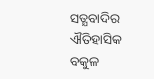ସତ୍ଯବାଦିର ଐତିହାସିକ ବକୁଳ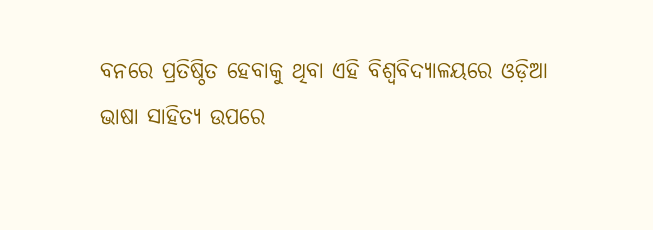ବନରେ ପ୍ରତିଷ୍ଠିତ ହେବାକୁ ଥିବା ଏହି ବିଶ୍ଵବିଦ୍ୟାଳୟରେ ଓଡ଼ିଆ ଭାଷା ସାହିତ୍ୟ ଉପରେ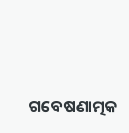ଗବେଷଣାତ୍ମକ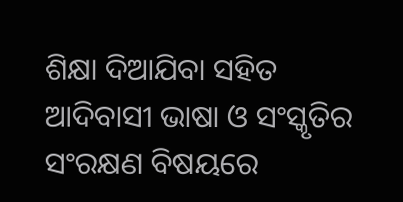ଶିକ୍ଷା ଦିଆଯିବା ସହିତ ଆଦିବାସୀ ଭାଷା ଓ ସଂସ୍କୃତିର ସଂରକ୍ଷଣ ବିଷୟରେ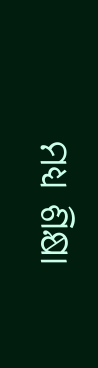ମଧ୍ୟ ଶିକ୍ଷା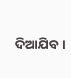ଦିଆଯିବ।